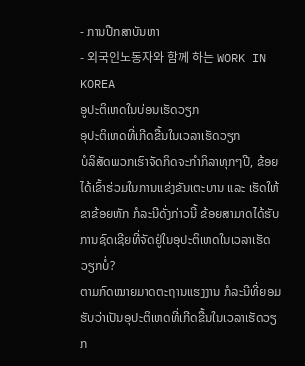- ການປືກສາບັນຫາ
- 외국인노동자와 함께 하는 WORK IN KOREA
ອູປະຕິເຫດໃນບ່ອນເຮັດວຽກ
ອຸປະຕິເຫດທີ່ເກີດຂື້ນໃນເວລາເຮັດວຽກ
ບໍລິສັດພວກເຮົາຈັດກິດຈະກຳກິລາທຸກໆປີ, ຂ້ອຍໄດ້ເຂົ້າຮ່ວມໃນການແຂ່ງຂັນເຕະບານ ແລະ ເຮັດໃຫ້ຂາຂ້ອຍຫັກ ກໍລະນີດັ່ງກ່າວນີ້ ຂ້ອຍສາມາດໄດ້ຮັບການຊົດເຊີຍທີ່ຈັດຢູ່ໃນອຸປະຕິເຫດໃນເວລາເຮັດວຽກບໍ່?
ຕາມກົດໝາຍມາດຕະຖານແຮງງານ ກໍລະນີທີ່ຍອມຮັບວ່າເປັນອຸປະຕິເຫດທີ່ເກີດຂື້ນໃນເວລາເຮັດວຽກ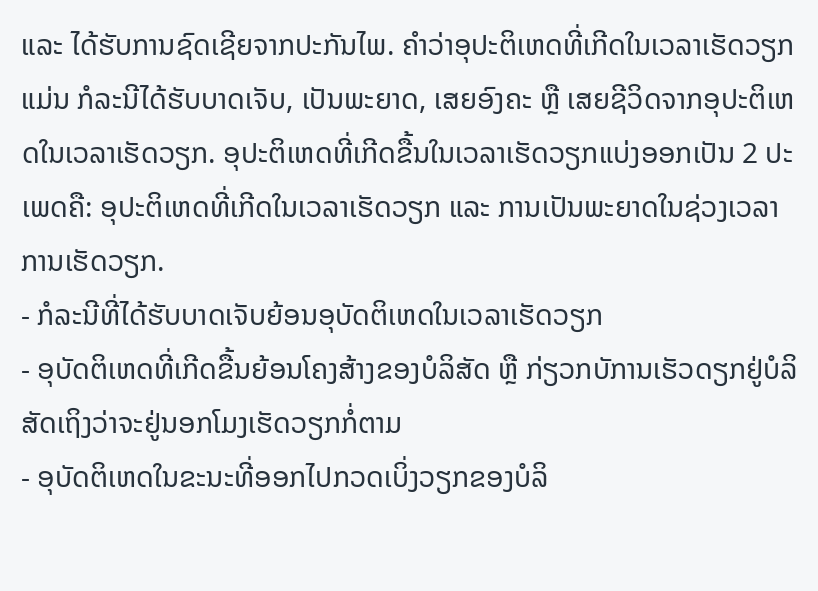ແລະ ໄດ້ຮັບການຊົດເຊີຍຈາກປະກັນໄພ. ຄຳວ່າອຸປະຕິເຫດທີ່ເກີດໃນເວລາເຮັດວຽກແມ່ນ ກໍລະນີໄດ້ຮັບບາດເຈັບ, ເປັນພະຍາດ, ເສຍອົງຄະ ຫຼື ເສຍຊີວິດຈາກອຸປະຕິເຫດໃນເວລາເຮັດວຽກ. ອຸປະຕິເຫດທີ່ເກີດຂື້ນໃນເວລາເຮັດວຽກແບ່ງອອກເປັນ 2 ປະເພດຄື: ອຸປະຕິເຫດທີ່ເກີດໃນເວລາເຮັດວຽກ ແລະ ການເປັນພະຍາດໃນຊ່ວງເວລາການເຮັດວຽກ.
- ກໍລະນີທີ່ໄດ້ຮັບບາດເຈັບຍ້ອນອຸບັດຕິເຫດໃນເວລາເຮັດວຽກ
- ອຸບັດຕິເຫດທີ່ເກີດຂື້ນຍ້ອນໂຄງສ້າງຂອງບໍລິສັດ ຫຼື ກ່ຽວກບັການເຮັວດຽກຢູ່ບໍລິສັດເຖິງວ່າຈະຢູ່ນອກໂມງເຮັດວຽກກໍ່ຕາມ
- ອຸບັດຕິເຫດໃນຂະນະທີ່ອອກໄປກວດເບິ່ງວຽກຂອງບໍລິ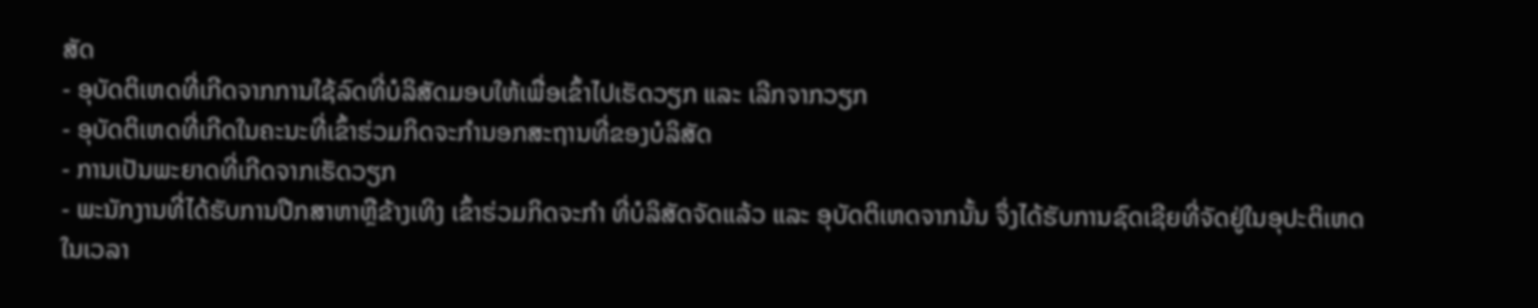ສັດ
- ອຸບັດຕິເຫດທີ່ເກີດຈາກການໃຊ້ລົດທີ່ບໍລິສັດມອບໃຫ້ເພື່ອເຂົ້າໄປເຮັດວຽກ ແລະ ເລີກຈາກວຽກ
- ອຸບັດຕິເຫດທີ່ເກີດໃນຄະນະທີ່ເຂົ້າຮ່ວມກິດຈະກຳນອກສະຖານທີ່ຂອງບໍລິສັດ
- ການເປັນພະຍາດທີ່ເກີດຈາກເຮັດວຽກ
- ພະນັກງານທີ່ໄດ້ຮັບການປືກສາຫາຫຼືຂ້າງເທິງ ເຂົ້າຮ່ວມກິດຈະກຳ ທີ່ບໍລິສັດຈັດແລ້ວ ແລະ ອຸບັດຕິເຫດຈາກນັ້ນ ຈຶ່ງໄດ້ຮັບການຊົດເຊີຍທີ່ຈັດຢູ່ໃນອຸປະຕິເຫດໃນເວລາ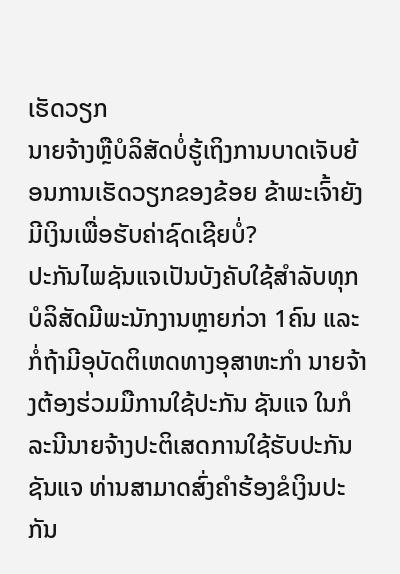ເຮັດວຽກ
ນາຍຈ້າງຫຼືບໍລິສັດບໍ່ຮູ້ເຖິງການບາດເຈັບຍ້ອນການເຮັດວຽກຂອງຂ້ອຍ ຂ້າພະເຈົ້າຍັງມີເງິນເພື່ອຮັບຄ່າຊົດເຊີຍບໍ່?
ປະກັນໄພຊັນແຈເປັນບັງຄັບໃຊ້ສຳລັບທຸກບໍລິສັດມີພະນັກງານຫຼາຍກ່ວາ 1ຄົນ ແລະກໍ່ຖ້າມີອຸບັດຕິເຫດທາງອຸສາຫະກຳ ນາຍຈ້າງຕ້ອງຮ່ວມມືການໃຊ້ປະກັນ ຊັນແຈ ໃນກໍລະນີນາຍຈ້າງປະຕິເສດການໃຊ້ຮັບປະກັນຊັນແຈ ທ່ານສາມາດສົ່ງຄຳຮ້ອງຂໍເງິນປະກັນ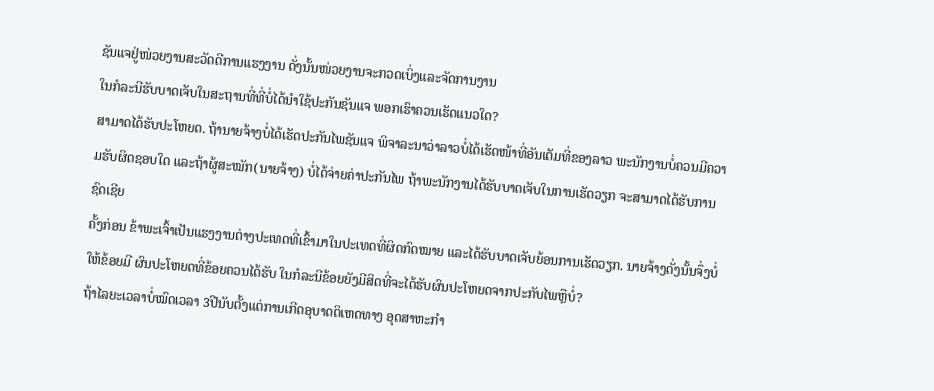ຊັນແຈຢູ່ໜ່ວຍງານສະວັດດີການແຮງງານ ດັ່ງນັ້ນໜ່ວຍງານຈະກວດເບິ່ງແລະຈັດການງານ
ໃນກໍລະນີຮັບບາດເຈັບໃນສະຖານທີ່ທີ່ບໍ່ໄດ້ນຳໃຊ້ປະກັນຊັນແຈ ພອກເຮົາຄວນເຮັດແນວໃດ?
ສາມາດໄດ້ຮັບປະໂຫຍດ. ຖ້ານາຍຈ້າງບໍ່ໄດ້ເຮັດປະກັນໄພຊັນແຈ ພິຈາລະນາວ່າລາວບໍ່ໄດ້ເຮັດໜ້າທີ່ອັນເຕັມທີ່ຂອງລາວ ພະນັກງານບໍ່ຄວນມີຄວາມຮັບຜິດຊອບໃດ ແລະຖ້າຜູ້ສະໝັກ(ນາຍຈ້າງ) ບໍ່ໄດ້ຈ່າຍຄ່າປະກັນໄພ ຖ້າພະນັກງານໄດ້ຮັບບາດເຈັບໃນການເຮັດວຽກ ຈະສາມາດໄດ້ຮັບການຊົດເຊີຍ
ຄັ້ງກ່ອນ ຂ້າພະເຈົ້າເປັນແຮງງານຕ່າງປະເທດທີ່ເຂົ້າມາໃນປະເທດທີ່ຜິດກົດໝາຍ ແລະໄດ້ຮັບບາດເຈັບຍ້ອນການເຮັດວຽກ. ນາຍຈ້າງດັ່ງນັ້ນຈຶ່ງບໍ່ໃຫ້ຂ້ອຍມີ ຜົນປະໂຫຍດທີ່ຂ້ອຍຄວນໄດ້ຮັບ ໃນກໍລະນີຂ້ອຍຍັງມີສິດທີ່ຈະໄດ້ຮັບຜົນປະໂຫຍດຈາກປະກັບໄພຫຼືບໍ່?
ຖ້າໄລຍະເວລາບໍ່ໝົດເວລາ 3ປີນັບຕັ້ງແຕ່ການເກີດອຸບາດຕິເຫດທາງ ອຸດສາຫະກໍາ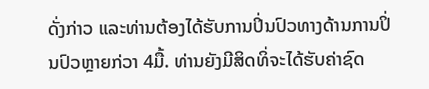ດັ່ງກ່າວ ແລະທ່ານຕ້ອງໄດ້ຮັບການປິ່ນປົວທາງດ້ານການປິ່ນປົວຫຼາຍກ່ວາ 4ມື້. ທ່ານຍັງມີສິດທິ່ຈະໄດ້ຮັບຄ່າຊົດ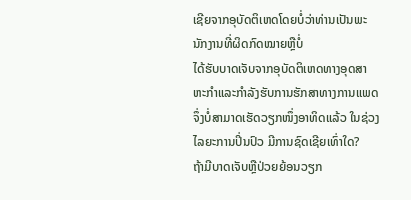ເຊີຍຈາກອຸບັດຕິເຫດໂດຍບໍ່ວ່າທ່ານເປັນພະນັກງານທີ່ຜິດກົດໝາຍຫຼືບໍ່
ໄດ້ຮັບບາດເຈັບຈາກອຸບັດຕິເຫດທາງອຸດສາຫະກຳແລະກຳລັງຮັບການຮັກສາທາງການແພດ ຈຶ່ງບໍ່ສາມາດເຮັດວຽກໜຶ່ງອາທິດແລ້ວ ໃນຊ່ວງໄລຍະການປິ່ນປົວ ມີການຊົດເຊີຍເທົ່າໃດ?
ຖ້າມີບາດເຈັບຫຼືປ່ວຍຍ້ອນວຽກ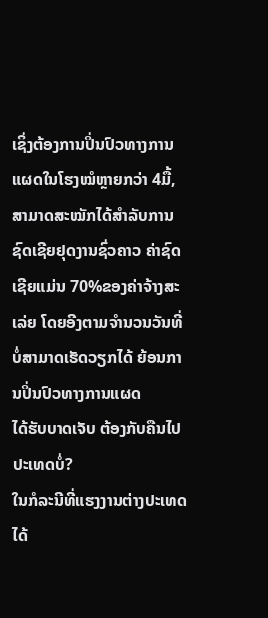ເຊິ່ງຕ້ອງການປິ່ນປົວທາງການແຜດໃນໂຮງໝໍຫຼາຍກວ່າ 4ມື້, ສາມາດສະໝັກໄດ້ສຳລັບການຊົດເຊີຍຢຸດງານຊົ່ວຄາວ ຄ່າຊົດເຊີຍແມ່ນ 70%ຂອງຄ່າຈ້າງສະເລ່ຍ ໂດຍອີງຕາມຈໍານວນວັນທີ່ບໍ່ສາມາດເຮັດວຽກໄດ້ ຍ້ອນການປິ່ນປົວທາງການແຜດ
ໄດ້ຮັບບາດເຈັບ ຕ້ອງກັບຄືນໄປປະເທດບໍ່?
ໃນກໍລະນີທີ່ແຮງງານຕ່າງປະເທດໄດ້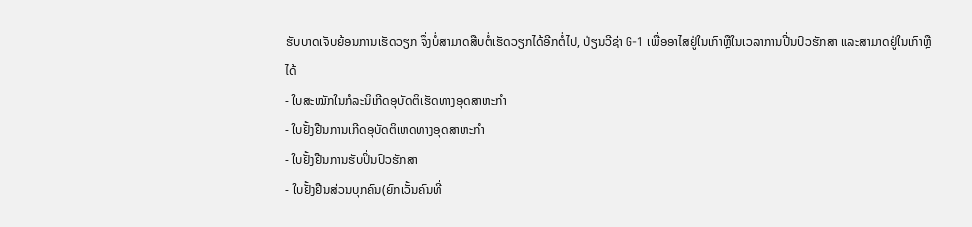ຮັບບາດເຈັບຍ້ອນການເຮັດວຽກ ຈຶ່ງບໍ່ສາມາດສືບຕໍ່ເຮັດວຽກໄດ້ອີກຕໍ່ໄປ, ປ່ຽນວີຊ່າ G-1 ເພື່ອອາໄສຢູ່ໃນເກົາຫຼືໃນເວລາການປີ່ນປົວຮັກສາ ແລະສາມາດຢູ່ໃນເກົາຫຼືໄດ້
- ໃບສະໝັກໃນກໍລະນິເກີດອຸບັດຕິເຮັດທາງອຸດສາຫະກໍາ
- ໃບຢັ້ງຢືນການເກີດອຸບັດຕິເຫດທາງອຸດສາຫະກໍາ
- ໃບຢັ້ງຢືນການຮັບປິ່ນປົວຮັກສາ
- ໃບຢັ້ງຢືນສ່ວນບຸກຄົນ(ຍົກເວັ້ນຄົນທີ່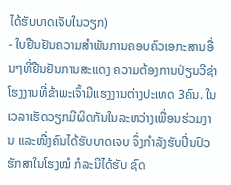ໄດ້ຮັບບາດເຈັບໃນວຽກ)
- ໃບຢືນຢັນຄວາມສໍາພັນການຄອບຄົວເອກະສານອື່ນໆທີ່ຢືນຢັນການສະແດງ ຄວາມຕ້ອງການປ່ຽນວີຊ່າ
ໂຮງງານທີ່ຂ້າພະເຈົ້າມີແຮງງານຕ່າງປະເທດ 3ຄົນ. ໃນເວລາເຮັດວຽກມີຜິດກັນໃນລະຫວ່າງເພື່ອນຮ່ວມງານ ແລະໜື່ງຄົນໄດ້ຮັບບາດເຈບ ຈຶ່ງກໍາລັງຮັບປີ່ນປົວຮັກສາໃນໂຮງໝໍ ກໍລະນີໄດ້ຮັບ ຊົດ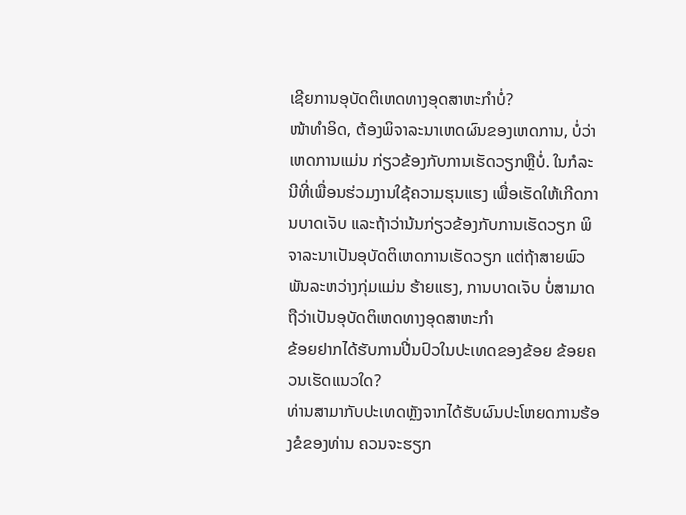ເຊີຍການອຸບັດຕິເຫດທາງອຸດສາຫະກຳບໍ່?
ໜ້າທໍາອິດ, ຕ້ອງພິຈາລະນາເຫດຜົນຂອງເຫດການ, ບໍ່ວ່າເຫດການແມ່ນ ກ່ຽວຂ້ອງກັບການເຮັດວຽກຫຼືບໍ່. ໃນກໍລະນີທີ່ເພື່ອນຮ່ວມງານໃຊ້ຄວາມຮຸນແຮງ ເພື່ອເຮັດໃຫ້ເກີດການບາດເຈັບ ແລະຖ້າວ່ານ້ນກ່ຽວຂ້ອງກັບການເຮັດວຽກ ພິຈາລະນາເປັນອຸບັດຕິເຫດການເຮັດວຽກ ແຕ່ຖ້າສາຍພົວພັນລະຫວ່າງກຸ່ມແມ່ນ ຮ້າຍແຮງ, ການບາດເຈັບ ບໍ່ສາມາດຖືວ່າເປັນອຸບັດຕິເຫດທາງອຸດສາຫະກໍາ
ຂ້ອຍຢາກໄດ້ຮັບການປີ່ນປົວໃນປະເທດຂອງຂ້ອຍ ຂ້ອຍຄວນເຮັດແນວໃດ?
ທ່ານສາມາກັບປະເທດຫຼັງຈາກໄດ້ຮັບຜົນປະໂຫຍດການຮ້ອງຂໍຂອງທ່ານ ຄວນຈະຮຽກ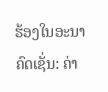ຮ້ອງໃນອະນາຄົດເຊັ່ນ: ຄ່າ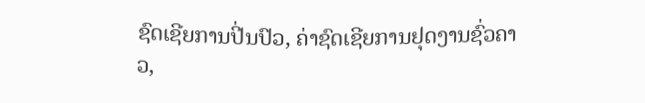ຊົດເຊີຍການປີ່ນປົວ, ຄ່າຊົດເຊີຍການຢຸດງານຊົ່ວຄາວ,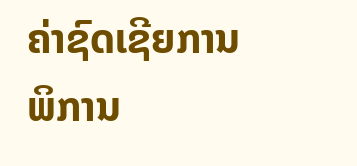ຄ່າຊົດເຊີຍການພິການ